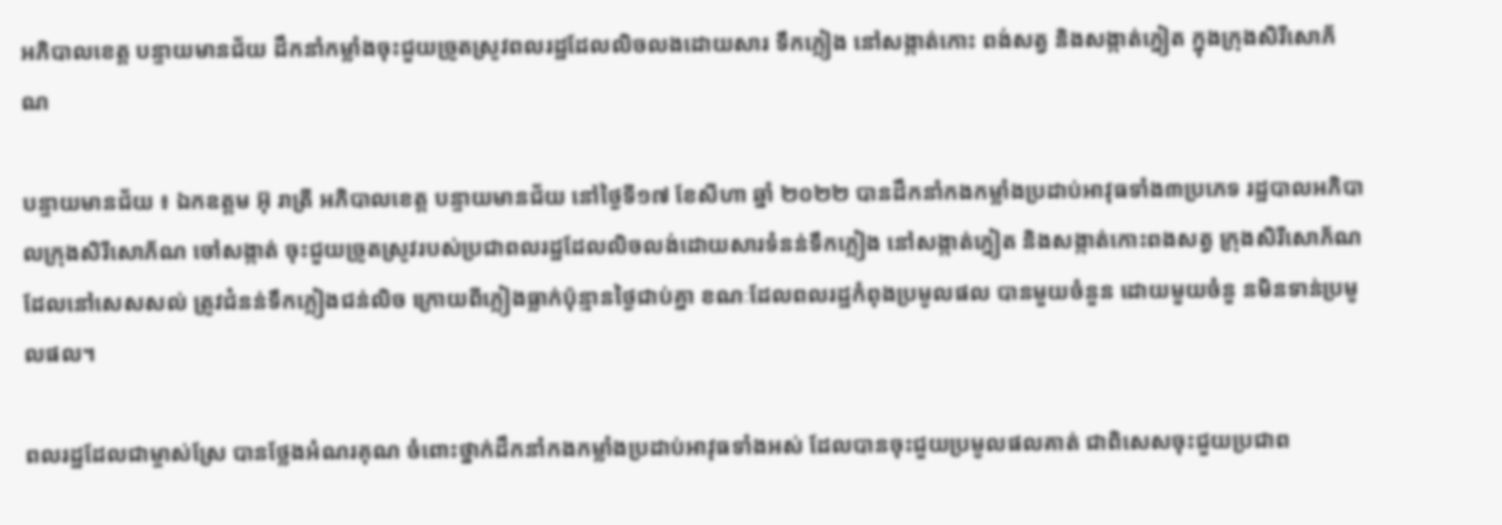អភិបាលខេត្ត បន្ទាយមានជ័យ ដឹកនាំកម្លាំងចុះជួយច្រូតស្រូវពលរដ្ឋដែលលិចលងដោយសារ ទឹកភ្លៀង នៅសង្កាត់កោះ ពង់សត្វ និងសង្កាត់ភ្នៀត ក្នុងក្រុងសិរីសោភ័ណ

បន្ទាយមានជ័យ ៖ ឯកឧត្តម អ៊ុ រាត្រី អភិបាលខេត្ត បន្ទាយមានជ័យ នៅថ្ងៃទី១៧ ខែសីហា ឆ្នាំ ២០២២ បានដឹកនាំកងកម្លាំងប្រដាប់អាវុធទាំង៣ប្រភេទ រដ្ឋបាលអភិបាលក្រុងសិរីសោភ័ណ ចៅសង្កាត់ ចុះជួយច្រូតស្រូវរបស់ប្រជាពលរដ្ឋដែលលិចលង់ដោយសារទំនន់ទឹកភ្លៀង នៅសង្កាត់ភ្នៀត និងសង្កាត់កោះពងសត្វ ក្រុងសិរីសោភ័ណ ដែលនៅសេសសល់ ត្រូវជំនន់ទឹកភ្លៀងជន់លិច ក្រោយពីភ្លៀងធ្លាក់ប៉ុន្មានថ្ងៃជាប់គ្នា ខណៈដែលពលរដ្ឋកំពុងប្រមូលផល បានមួយចំនួន ដោយមួយចំនួ នមិនទាន់ប្រមូលផល។

ពលរដ្ឋដែលជាម្ចាស់ស្រែ បានថ្លែងអំណរគុណ ចំពោះថ្នាក់ដឹកនាំកងកម្លាំងប្រដាប់អាវុធទាំងអស់ ដែលបានចុះជួយប្រមូលផលគាត់ ជាពិសេសចុះជួយប្រជាព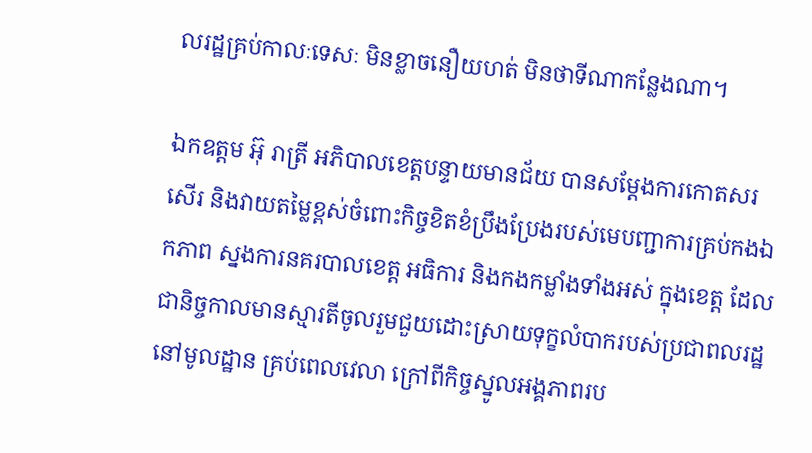លរដ្ឋគ្រប់កាលៈទេសៈ មិនខ្លាចនឿយហត់ មិនថាទីណាកន្លែងណា។

ឯកឧត្តម អ៊ុ រាត្រី អភិបាលខេត្តបន្ទាយមានជ័យ បានសម្តែងការកោតសរសើរ និងវាយតម្លៃខ្ពស់ចំពោះកិច្ចខិតខំប្រឹងប្រែងរបស់មេបញ្ជាការគ្រប់កងឯកភាព ស្នងការនគរបាលខេត្ត អធិការ និងកងកម្លាំងទាំងអស់ ក្នុងខេត្ត ដែលជានិច្ចកាលមានស្មារតីចូលរួមជួយដោះស្រាយទុក្ខលំបាករបស់ប្រជាពលរដ្ឋនៅមូលដ្ឋាន គ្រប់ពេលវេលា ក្រៅពីកិច្ចស្នូលអង្គភាពរប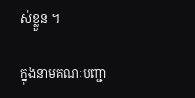ស់ខ្លួន ។

ក្នុងនាមគណៈបញ្ជា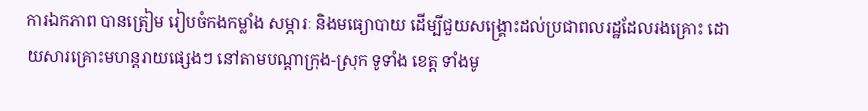ការឯកភាព បានត្រៀម រៀបចំកងកម្លាំង សម្ភារៈ និងមធ្យោបាយ ដើម្បីជួយសង្គ្រោះដល់ប្រជាពលរដ្ឋដែលរងគ្រោះ ដោយសារគ្រោះមហន្តរាយផ្សេងៗ នៅតាមបណ្ដាក្រុង-ស្រុក ទូទាំង ខេត្ត ទាំងមូ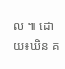ល ៕ ដោយ៖ឃិន គ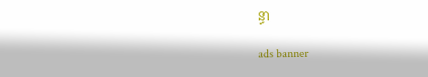ន្ធា

ads banner